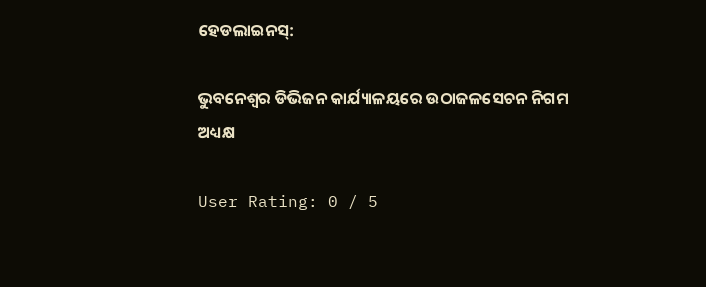ହେଡଲାଇନସ୍:

ଭୁବନେଶ୍ୱର ଡିଭିଜନ କାର୍ଯ୍ୟାଳୟରେ ଉଠାଜଳସେଚନ ନିଗମ ଅଧ୍ୟକ୍ଷ

User Rating: 0 / 5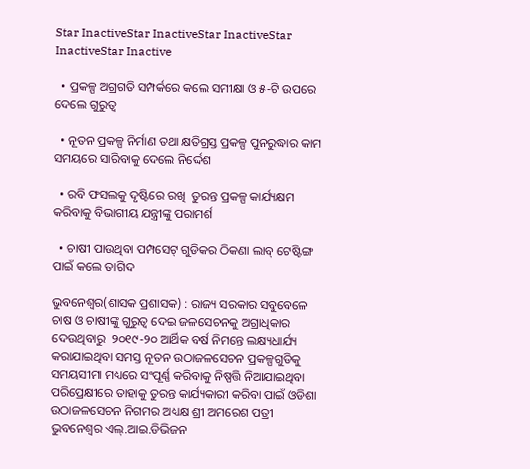Star InactiveStar InactiveStar InactiveStar InactiveStar Inactive

  • ପ୍ରକଳ୍ପ ଅଗ୍ରଗତି ସମ୍ପର୍କରେ କଲେ ସମୀକ୍ଷା ଓ ୫-ଟି ଉପରେ ଦେଲେ ଗୁରୁତ୍ୱ

  • ନୂତନ ପ୍ରକଳ୍ପ ନିର୍ମାଣ ତଥା କ୍ଷତିଗ୍ରସ୍ତ ପ୍ରକଳ୍ପ ପୁନରୁଦ୍ଧାର କାମ ସମୟରେ ସାରିବାକୁ ଦେଲେ ନିର୍ଦ୍ଦେଶ

  • ରବି ଫସଲକୁ ଦୃଷ୍ଟିରେ ରଖି  ତୁରନ୍ତ ପ୍ରକଳ୍ପ କାର୍ଯ୍ୟକ୍ଷମ କରିବାକୁ ବିଭାଗୀୟ ଯନ୍ତ୍ରୀଙ୍କୁ ପରାମର୍ଶ

  • ଚାଷୀ ପାଉଥିବା ପମ୍ପସେଟ୍ ଗୁଡିକର ଠିକଣା ଲାବ୍ ଟେଷ୍ଟିଙ୍ଗ ପାଇଁ କଲେ ତାଗିଦ

ଭୁବନେଶ୍ୱର(ଶାସକ ପ୍ରଶାସକ) : ରାଜ୍ୟ ସରକାର ସବୁବେଳେ ଚାଷ ଓ ଚାଷୀଙ୍କୁ ଗୁରୁତ୍ୱ ଦେଇ ଜଳସେଚନକୁ ଅଗ୍ରାଧିକାର ଦେଉଥିବାରୁ  ୨୦୧୯-୨୦ ଆର୍ଥିକ ବର୍ଷ ନିମନ୍ତେ ଲକ୍ଷ୍ୟଧାର୍ଯ୍ୟ କରାଯାଇଥିବା ସମସ୍ତ ନୂତନ ଉଠାଜଳସେଚନ ପ୍ରକଳ୍ପଗୁଡିକୁ ସମୟସୀମା ମଧ୍ୟରେ ସଂପୂର୍ଣ୍ଣ କରିବାକୁ ନିଷ୍ପତ୍ତି ନିଆଯାଇଥିବା ପରିପ୍ରେକ୍ଷୀରେ ତାହାକୁ ତୁରନ୍ତ କାର୍ଯ୍ୟକାରୀ କରିବା ପାଇଁ ଓଡିଶା ଉଠାଜଳସେଚନ ନିଗମର ଅଧ୍ୟକ୍ଷ ଶ୍ରୀ ଅମରେଶ ପତ୍ରୀ ଭୁବନେଶ୍ୱର ଏଲ୍.ଆଇ.ଡିଭିଜନ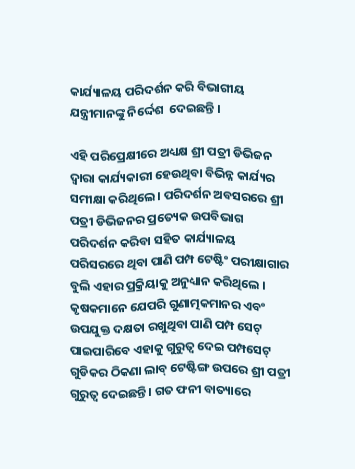କାର୍ଯ୍ୟାଳୟ ପରିଦର୍ଶନ କରି ବିଭାଗୀୟ ଯନ୍ତ୍ରୀମାନଙ୍କୁ ନିର୍ଦ୍ଦେଶ  ଦେଇଛନ୍ତି ।

ଏହି ପରିପ୍ରେକ୍ଷୀରେ ଅଧ୍ୟକ୍ଷ ଶ୍ରୀ ପତ୍ରୀ ଡିଭିଜନ ଦ୍ୱାରା କାର୍ଯ୍ୟକାରୀ ହେଉଥିବା ବିଭିନ୍ନ କାର୍ଯ୍ୟର ସମୀକ୍ଷା କରିଥିଲେ । ପରିଦର୍ଶନ ଅବସରରେ ଶ୍ରୀ ପତ୍ରୀ ଡିଭିଜନର ପ୍ରତ୍ୟେକ ଉପବିଭାଗ ପରିଦର୍ଶନ କରିବା ସହିତ କାର୍ଯ୍ୟାଳୟ ପରିସରରେ ଥିବା ପାଣି ପମ୍ପ ଟେଷ୍ଟିଂ ପରୀକ୍ଷାଗାର ବୁଲି ଏହାର ପ୍ରକ୍ରିୟାକୁ ଅନୁଧ୍ୟାନ କରିଥିଲେ । କୃଷକମାନେ ଯେପରି ଗୁଣାତ୍ମକମାନର ଏବଂ ଉପଯୁକ୍ତ ଦକ୍ଷତା ରଖୁଥିବା ପାଣି ପମ୍ପ ସେଟ୍ ପାଇପାରିବେ ଏହାକୁ ଗୁରୁତ୍ୱ ଦେଇ ପମ୍ପସେଟ୍ ଗୁଡିକର ଠିକଣା ଲାବ୍ ଟେଷ୍ଟିଙ୍ଗ ଉପରେ ଶ୍ରୀ ପତ୍ରୀ ଗୁରୁତ୍ୱ ଦେଇଛନ୍ତି । ଗତ ଫନୀ ବାତ୍ୟାରେ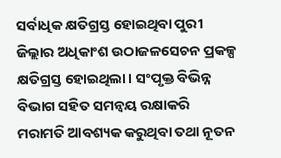ସର୍ବାଧିକ କ୍ଷତିଗ୍ରସ୍ତ ହୋଇଥିବା ପୁରୀ ଜିଲ୍ଲାର ଅଧିକାଂଶ ଉଠାଜଳସେଚନ ପ୍ରକଳ୍ପ କ୍ଷତିଗ୍ରସ୍ତ ହୋଇଥିଲା । ସଂପୃକ୍ତ ବିଭିନ୍ନ ବିଭାଗ ସହିତ ସମନ୍ୱୟ ରକ୍ଷାକରି ମରାମତି ଆବଶ୍ୟକ କରୁଥିବା ତଥା ନୂତନ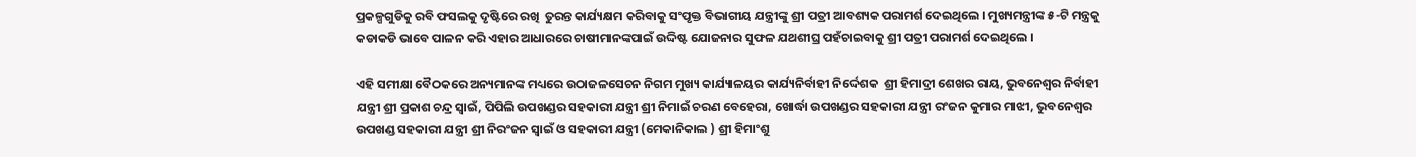ପ୍ରକଳ୍ପଗୁଡିକୁ ରବି ଫସଲକୁ ଦୃଷ୍ଟିରେ ରଖି  ତୁରନ୍ତ କାର୍ଯ୍ୟକ୍ଷମ କରିବାକୁ ସଂପୃକ୍ତ ବିଭାଗୀୟ ଯନ୍ତ୍ରୀଙ୍କୁ ଶ୍ରୀ ପତ୍ରୀ ଆବଶ୍ୟକ ପରାମର୍ଶ ଦେଇଥିଲେ । ମୁଖ୍ୟମନ୍ତ୍ରୀଙ୍କ ୫-ଟି ମନ୍ତ୍ରକୁ କଡାକଡି ଭାବେ ପାଳନ କରି ଏହାର ଆଧାରରେ ଚାଷୀମାନଙ୍କପାଇଁ ଉଦ୍ଦିଷ୍ଟ ଯୋଜନାର ସୁଫଳ ଯଥଶୀଘ୍ର ପହଁଚାଇବାକୁ ଶ୍ରୀ ପତ୍ରୀ ପରାମର୍ଶ ଦେଇଥିଲେ ।

ଏହି ସମୀକ୍ଷା ବୈଠକରେ ଅନ୍ୟମାନଙ୍କ ମଧ୍ୟରେ ଉଠାଜଳସେଚନ ନିଗମ ମୁଖ୍ୟ କାର୍ଯ୍ୟାଳୟର କାର୍ଯ୍ୟନିର୍ବାହୀ ନିର୍ଦ୍ଦେଶକ  ଶ୍ରୀ ହିମାଦ୍ରୀ ଶେଖର ରାୟ, ଭୁବନେଶ୍ୱର ନିର୍ବାହୀ ଯନ୍ତ୍ରୀ ଶ୍ରୀ ପ୍ରକାଶ ଚନ୍ଦ୍ର ସ୍ୱାଇଁ, ପିପିଲି ଉପଖଣ୍ଡର ସହକାରୀ ଯନ୍ତ୍ରୀ ଶ୍ରୀ ନିମାଇଁ ଚରଣ ବେହେରା, ଖୋର୍ଦ୍ଧା ଉପଖଣ୍ଡର ସହକାରୀ ଯନ୍ତ୍ରୀ ରଂଜନ କୁମାର ମାଝୀ, ଭୁବନେଶ୍ୱର ଉପଖଣ୍ଡ ସହକାରୀ ଯନ୍ତ୍ରୀ ଶ୍ରୀ ନିରଂଜନ ସ୍ୱାଇଁ ଓ ସହକାରୀ ଯନ୍ତ୍ରୀ (ମେକାନିକାଲ ) ଶ୍ରୀ ହିମାଂଶୁ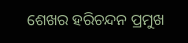ଶେଖର ହରିଚନ୍ଦନ ପ୍ରମୁଖ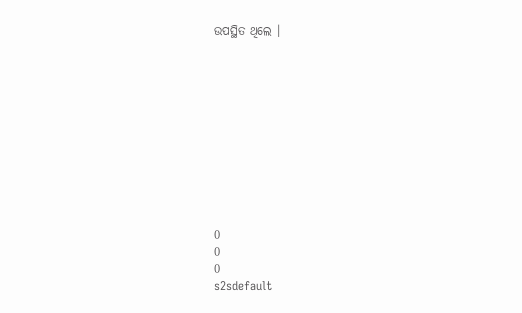ଉପସ୍ଥିତ ଥିଲେ ।











0
0
0
s2sdefault